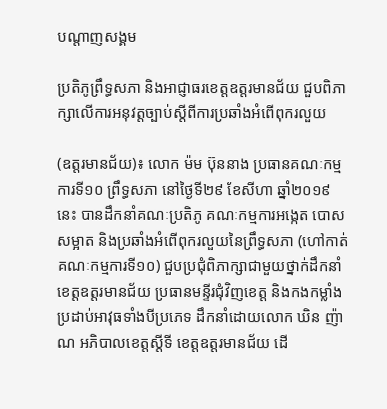បណ្តាញសង្គម

ប្រតិភូព្រឹទ្ធសភា និងអាជ្ញាធរខេត្តឧត្តរមានជ័យ ជួបពិភាក្សាលើការអនុវត្តច្បាប់ស្តីពីការប្រឆាំងអំពើពុករលួយ

(ឧត្តរមានជ័យ)៖ លោក ម៉ម ប៊ុននាង ប្រធានគណៈកម្មការទី១០ ព្រឹទ្ធសភា នៅថ្ងៃទី២៩ ខែសីហា ឆ្នាំ២០១៩នេះ បានដឹកនាំគណៈប្រតិភូ គណៈកម្មការអង្កេត បោសសម្អាត និងប្រឆាំងអំពើពុករលួយនៃព្រឹទ្ធសភា (ហៅកាត់គណៈកម្មការទី១០) ជួបប្រជុំពិភាក្សាជាមួយថ្នាក់ដឹកនាំ ខេត្តឧត្តរមានជ័យ ប្រធានមន្ទីរជុំវិញខេត្ត និងកងកម្លាំងប្រដាប់អាវុធទាំងបីប្រភេទ ដឹកនាំដោយលោក ឃិន ញ៉ាណ អភិបាលខេត្តស្តីទី ខេត្តឧត្តរមានជ័យ ដើ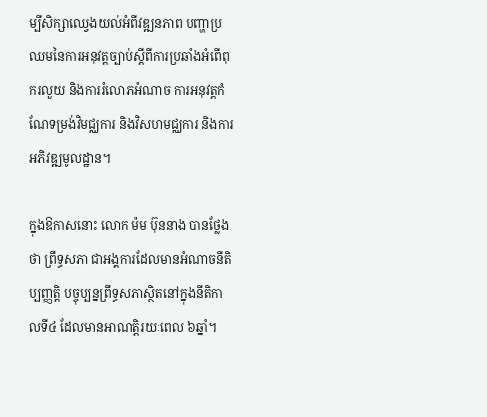ម្បីសិក្សាឈ្វេងយល់អំពីវឌ្ឍនភាព បញ្ហាប្រឈមនៃការអនុវត្តច្បាប់ស្តីពីការប្រឆាំងអំពើពុករលួយ និងការរំលោភអំណាច ការអនុវត្តកំណែទម្រង់វិមជ្ឈការ និងវិសហមជ្ឈការ និងការអភិវឌ្ឍមូលដ្ឋាន។

ក្នុងឱកាសនោះ លោក ម៉ម ប៊ុននាង បានថ្លែងថា ព្រឹទ្ធសភា ជាអង្គការដែលមានអំណាចនីតិប្បញ្ញតិ្ត បច្ចុប្បន្នព្រឹទ្ធសភាស្ថិតនៅក្នុងនីតិកាលទី៤ ដែលមានអាណត្តិរយៈពេល ៦ឆ្នាំ។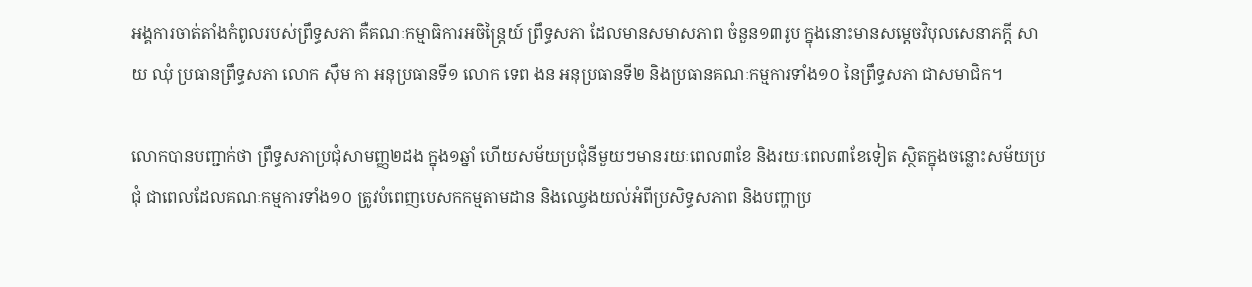អង្គការចាត់តាំងកំពូលរបស់ព្រឹទ្ធសភា គឺគណៈកម្មាធិការអចិន្ត្រៃយ៍ ព្រឹទ្ធសភា ដែលមានសមាសភាព ចំនួន១៣រូប ក្នុងនោះមានសម្តេចវិបុលសេនាភក្តី សាយ ឈុំ ប្រធានព្រឹទ្ធសភា លោក ស៊ឹម កា អនុប្រធានទី១ លោក ទេព ងន អនុប្រធានទី២ និងប្រធានគណៈកម្មការទាំង១០ នៃព្រឹទ្ធសភា ជាសមាជិក។

លោកបានបញ្ជាក់ថា ព្រឹទ្ធសភាប្រជុំសាមញ្ញ២ដង ក្នុង១ឆ្នាំ ហើយសម័យប្រជុំនីមួយៗមានរយៈពេល៣ខែ និងរយៈពេល៣ខែទៀត ស្ថិតក្នុងចន្លោះសម័យប្រជុំ ជាពេលដែលគណៈកម្មការទាំង១០ ត្រូវបំពេញបេសកកម្មតាមដាន និងឈ្វេងយល់អំពីប្រសិទ្ធសភាព និងបញ្ហាប្រ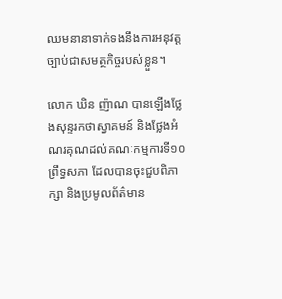ឈមនានាទាក់ទងនឹងការអនុវត្តច្បាប់ជាសមត្ថកិច្ចរបស់ខ្លួន។

លោក ឃិន ញ៉ាណ បានឡើងថ្លែងសុន្ទរកថាស្វាគមន៍ និងថ្លែងអំណរគុណដល់គណៈកម្មការទី១០ព្រឹទ្ធសភា ដែលបានចុះជួបពិភាក្សា និងប្រមូលព័ត៌មាន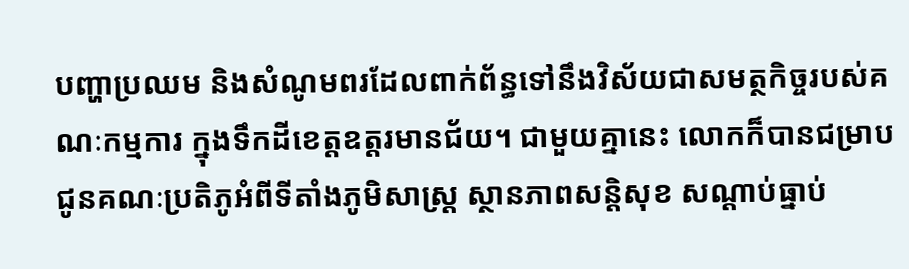បញ្ហាប្រឈម និងសំណូមពរដែលពាក់ព័ន្ធទៅនឹងវិស័យជាសមត្ថកិច្ចរបស់គណៈកម្មការ ក្នុងទឹកដីខេត្តឧត្តរមានជ័យ។ ជាមួយគ្នានេះ លោកក៏បានជម្រាបជូនគណៈប្រតិភូអំពីទីតាំងភូមិសាស្ត្រ ស្ថានភាពសន្តិសុខ សណ្តាប់ធ្នាប់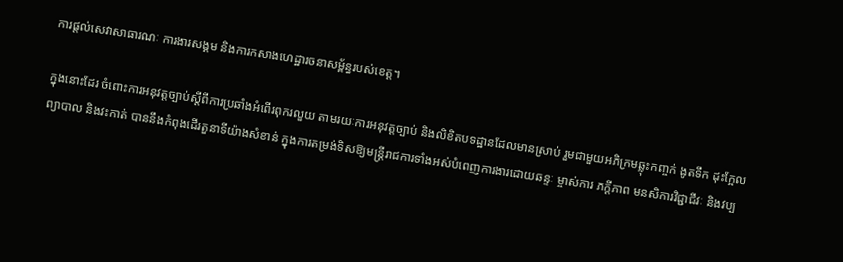ការផ្តល់សេវាសាធារណៈ ការងារសង្គម និងការកសាងហេដ្ឋារចនាសម្ព័ន្ធរបស់ខេត្ត។

ក្នុងនោះដែរ ចំពោះការអនុវត្តច្បាប់ស្តីពីការប្រឆាំងអំពើរពុករលួយ តាមរយៈការអនុវត្តច្បាប់ និងលិខិតបទដ្ឋានដែលមានស្រាប់ រួមជាមួយអភិក្រមឆ្លុះកញ្ចក់ ងូតទឹក ដុះក្អែល ព្យាបាល និងវះកាត់ បាននឹងកំពុងដើរតួនាទីយ៉ាងសំខាន់ ក្នុងការតម្រង់ទិសឱ្យមន្ត្រីរាជការទាំងអស់បំពេញការងារដោយឆន្ទៈ ម្ចាស់ការ ភក្តីភាព មនសិការវិជ្ជាជីវៈ និងវប្ប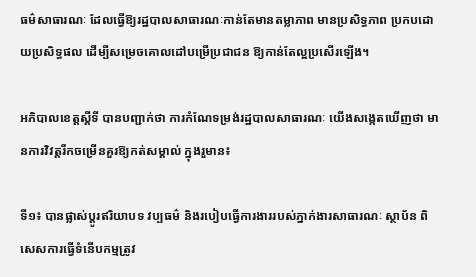ធម៌សាធារណៈ ដែលធ្វើឱ្យរដ្ឋបាលសាធារណៈកាន់តែមានតម្លាភាព មានប្រសិទ្ធភាព ប្រកបដោយប្រសិទ្ធផល ដើម្បីសម្រេចគោលដៅបម្រើប្រជាជន ឱ្យកាន់តែល្អប្រសើរឡើង។

អភិបាលខេត្តស្តីទី បានបញ្ជាក់ថា ការកំណែទម្រង់រដ្ឋបាលសាធារណៈ យើងសង្កេតឃើញថា មានការវិវត្តរីកចម្រើនគួរឱ្យកត់សម្គាល់ ក្នុងរួមាន៖

ទី១៖ បានផ្លាស់ប្តូរឥរិយាបទ វប្បធម៌ និងរបៀបធ្វើការងាររបស់ភ្នាក់ងារសាធារណៈ ស្ថាប័ន ពិសេសការធ្វើទំនើបកម្មត្រូវ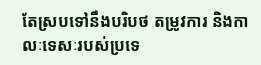តែស្របទៅនឹងបរិបថ តម្រូវការ និងកាលៈទេសៈរបស់ប្រទេ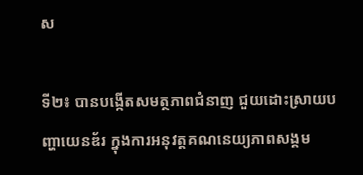ស

ទី២៖ បានបង្កើតសមត្ថភាពជំនាញ ជួយដោះស្រាយបញ្ហាយេនឌ័រ ក្នុងការអនុវត្តគណនេយ្យភាពសង្គម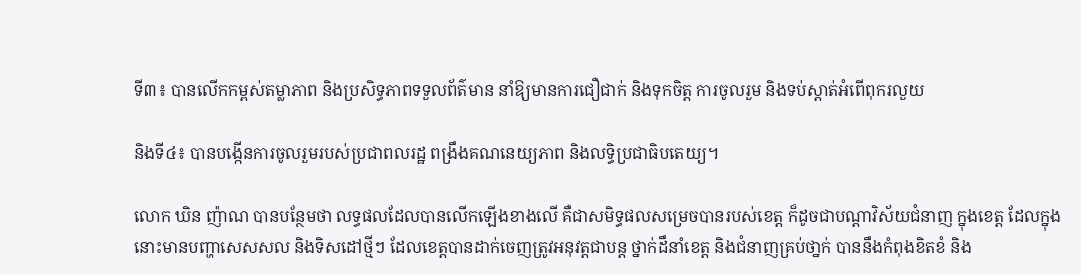ទី៣៖ បានលើកកម្ពស់តម្លាភាព និងប្រសិទ្ធភាពទទួលព័ត៌មាន នាំឱ្យមានការជឿជាក់ និងទុកចិត្ត ការចូលរួម និងទប់ស្តាត់អំពើពុករលួយ

និងទី៤៖ បានបង្កើនការចូលរួមរបស់ប្រជាពលរដ្ឋ ពង្រឹងគណនេយ្យភាព និងលទ្ធិប្រជាធិបតេយ្យ។

លោក ឃិន ញ៉ាណ បានបន្ថែមថា លទ្ធផលដែលបានលើកឡើងខាងលើ គឺជាសមិទ្ធផលសម្រេចបានរបស់ខេត្ត ក៏ដូចជាបណ្តាវិស័យជំនាញ ក្នុងខេត្ត ដែលក្នុងនោះមានបញ្ហាសេសសល និងទិសដៅថ្មីៗ ដែលខេត្តបានដាក់ចេញត្រូវអនុវត្តជាបន្ត ថ្នាក់ដឹនាំខេត្ត និងជំនាញគ្រប់ថា្នក់ បាននឹងកំពុងខិតខំ និង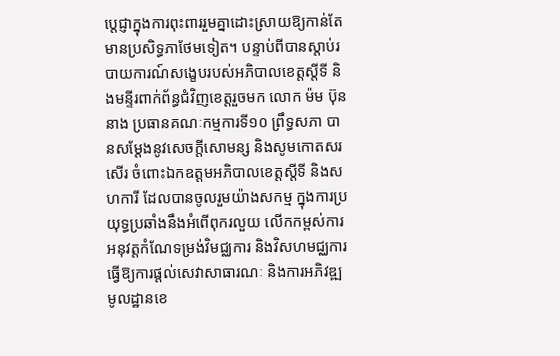បេ្តជ្ញាក្នុងការពុះពាររួមគ្នាដោះស្រាយឱ្យកាន់តែមានប្រសិទ្ធភាថែមទៀត។ បន្ទាប់ពីបានស្តាប់របាយការណ៍សង្ខេបរបស់អភិបាលខេត្តស្តីទី និងមន្ទីរពាក់ព័ន្ធជំវិញខេត្តរួចមក លោក ម៉ម ប៊ុននាង ប្រធានគណៈកម្មការទី១០ ព្រឹទ្ធសភា បានសម្តែងនូវសេចក្តីសោមន្ស និងសូមកោតសរសើរ ចំពោះឯកឧត្តមអភិបាលខេត្តស្តីទី និងសហការី ដែលបានចូលរួមយ៉ាងសកម្ម ក្នុងការប្រយុទ្ធប្រឆាំងនឹងអំពើពុករលួយ លើកកម្ពស់ការអនុវត្តកំណែទម្រង់វិមជ្ឈការ និងវិសហមជ្ឈការ ធ្វើឱ្យការផ្តល់សេវាសាធារណៈ និងការអភិវឌ្ឍមូលដ្ឋានខេ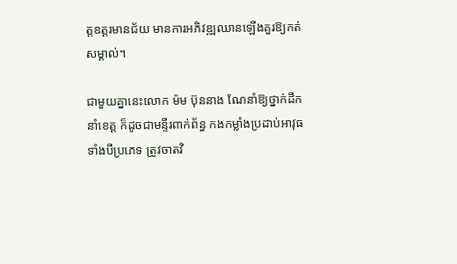ត្តឧត្តរមានជ័យ មានការអភិវឌ្ឍឈានឡើងគួរឱ្យកត់សម្គាល់។

ជាមួយគ្នានេះលោក ម៉ម ប៊ុននាង ណែនាំឱ្យថ្នាក់ដឹកនាំខេត្ត ក៏ដូចជាមន្ទីរពាក់ព័ន្ធ កងកម្លាំងប្រដាប់អាវុធទាំងបីប្រភេទ ត្រូវចាតវិ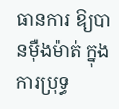ធានការ ឱ្យបានម៉ឺងម៉ាត់ ក្នុងការប្រុទ្ធ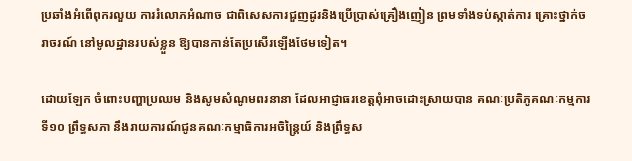ប្រឆាំងអំពើពុករលួយ ការរំលោភអំណាច ជាពិសេសការជួញដូរនិងប្រើប្រាស់គ្រឿងញៀន ព្រមទាំងទប់ស្កាត់ការ គ្រោះថ្នាក់ចរាចរណ៍ នៅមូលដ្ឋានរបស់ខ្លួន ឱ្យបានកាន់តែប្រសើរឡើងថែមទៀត។

ដោយឡែក ចំពោះបញ្ហាប្រឈម និងសូមសំណូមពរនានា ដែលអាជ្ញាធរខេត្តពុំអាចដោះស្រាយបាន គណៈប្រតិភូគណៈកម្មការទី១០ ព្រឹទ្ធសភា នឹងរាយការណ៍ជូនគណៈកម្មាធិការអចិន្រ្តៃយ៍ និងព្រឹទ្ធស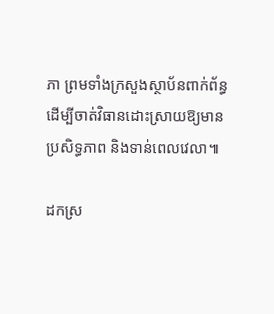ភា ព្រមទាំងក្រសួងស្ថាប័នពាក់ព័ន្ធ ដើម្បីចាត់វិធានដោះស្រាយឱ្យមានប្រសិទ្ធភាព និងទាន់ពេលវេលា៕

ដកស្រ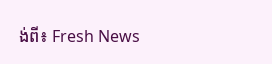ង់ពី៖ Fresh News